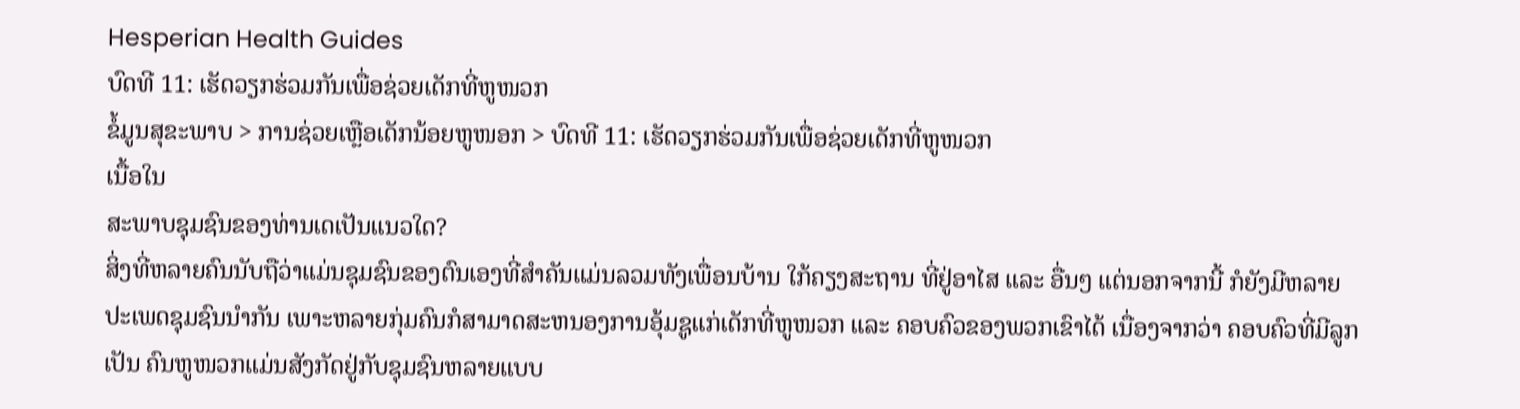Hesperian Health Guides
ບົດທີ 11: ເຮັດວຽກຮ່ວມກັນເພື່ອຊ່ວຍເດັກທີ່ຫູໜວກ
ຂໍ້ມູນສຸຂະພາບ > ການຊ່ວຍເຫຼືອເດັກນ້ອຍຫູໜອກ > ບົດທີ 11: ເຮັດວຽກຮ່ວມກັນເພື່ອຊ່ວຍເດັກທີ່ຫູໜວກ
ເນື້ອໃນ
ສະພາບຊຸມຊົນຂອງທ່ານເດເປັນແນວໃດ?
ສິ່ງທີ່ຫລາຍຄົນນັບຖືວ່າແມ່ນຊຸມຊົນຂອງຕົນເອງທີ່ສຳຄັນແມ່ນລວມທັງເພື່ອນບ້ານ ໃກ້ຄຽງສະຖານ ທີ່ຢູ່ອາໄສ ແລະ ອື່ນໆ ແຕ່ນອກຈາກນີ້ ກໍຍັງມີຫລາຍປະເພດຊຸມຊົນນຳກັນ ເພາະຫລາຍກຸ່ມຄົນກໍສາມາດສະຫນອງການອຸ້ມຊູແກ່ເດັກທີ່ຫູໜວກ ແລະ ຄອບຄົວຂອງພວກເຂົາໄດ້ ເນື່ອງຈາກວ່າ ຄອບຄົວທີ່ມີລູກເປັນ ຄົນຫູໜວກແມ່ນສັງກັດຢູ່ກັບຊຸມຊົນຫລາຍແບບ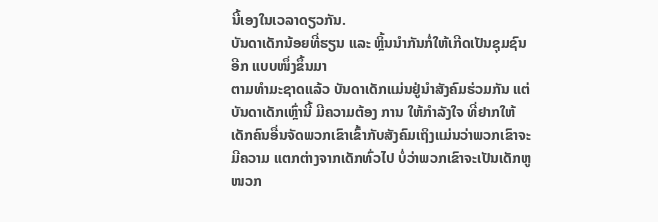ນີ້ເອງໃນເວລາດຽວກັນ.
ບັນດາເດັກນ້ອຍທີ່ຮຽນ ແລະ ຫຼິ້ນນຳກັນກໍ່ໃຫ້ເກີດເປັນຊຸມຊົນອີກ ແບບໜຶ່ງຂຶ້ນມາ
ຕາມທຳມະຊາດແລ້ວ ບັນດາເດັກແມ່ນຢູ່ນຳສັງຄົມຮ່ວມກັນ ແຕ່ບັນດາເດັກເຫຼົ່ານີ້ ມີຄວາມຕ້ອງ ການ ໃຫ້ກຳລັງໃຈ ທີ່ຢາກໃຫ້ເດັກຄົນອື່ນຈັດພວກເຂົາເຂົ້າກັບສັງຄົມເຖິງແມ່ນວ່າພວກເຂົາຈະມີຄວາມ ແຕກຕ່າງຈາກເດັກທົ່ວໄປ ບໍ່ວ່າພວກເຂົາຈະເປັນເດັກຫູໜວກ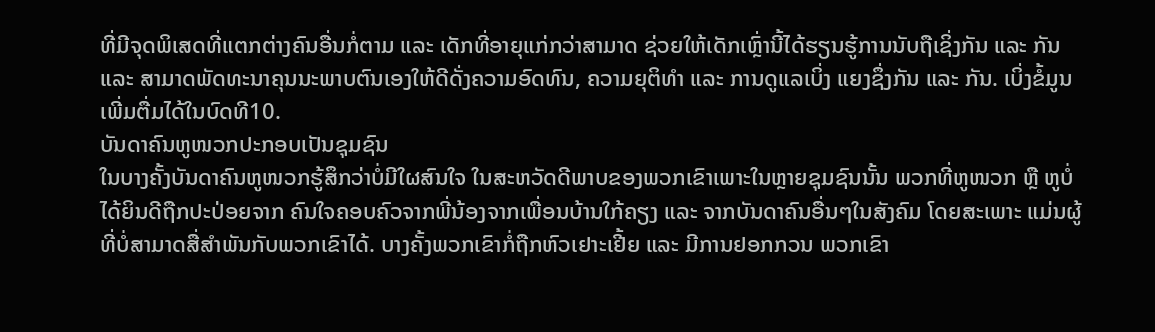ທີ່ມີຈຸດພິເສດທີ່ແຕກຕ່າງຄົນອື່ນກໍ່ຕາມ ແລະ ເດັກທີ່ອາຍຸແກ່ກວ່າສາມາດ ຊ່ວຍໃຫ້ເດັກເຫຼົ່ານີ້ໄດ້ຮຽນຮູ້ການນັບຖືເຊິ່ງກັນ ແລະ ກັນ ແລະ ສາມາດພັດທະນາຄຸນນະພາບຕົນເອງໃຫ້ດີດັ່ງຄວາມອົດທົນ, ຄວາມຍຸຕິທຳ ແລະ ການດູແລເບິ່ງ ແຍງຊຶ່ງກັນ ແລະ ກັນ. ເບິ່ງຂໍ້ມູນເພີ່ມຕື່ມໄດ້ໃນບົດທີ10.
ບັນດາຄົນຫູໜວກປະກອບເປັນຊຸມຊົນ
ໃນບາງຄັ້ງບັນດາຄົນຫູໜວກຮູ້ສຶກວ່າບໍ່ມີໃຜສົນໃຈ ໃນສະຫວັດດີພາບຂອງພວກເຂົາເພາະໃນຫຼາຍຊຸມຊົນນັ້ນ ພວກທີ່ຫູໜວກ ຫຼື ຫູບໍ່ໄດ້ຍິນດີຖືກປະປ່ອຍຈາກ ຄົນໃຈຄອບຄົວຈາກພີ່ນ້ອງຈາກເພື່ອນບ້ານໃກ້ຄຽງ ແລະ ຈາກບັນດາຄົນອື່ນໆໃນສັງຄົມ ໂດຍສະເພາະ ແມ່ນຜູ້ ທີ່ບໍ່ສາມາດສື່ສຳພັນກັບພວກເຂົາໄດ້. ບາງຄັ້ງພວກເຂົາກໍ່ຖືກຫົວເຢາະເຢີ້ຍ ແລະ ມີການຢອກກວນ ພວກເຂົາ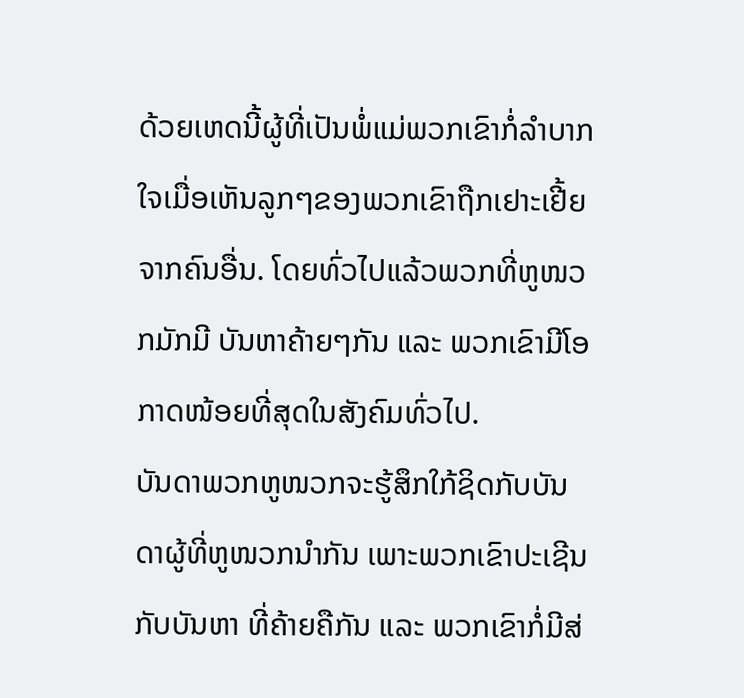ດ້ວຍເຫດນີ້ຜູ້ທີ່ເປັນພໍ່ແມ່ພວກເຂົາກໍ່ລຳບາກໃຈເມື່ອເຫັນລູກໆຂອງພວກເຂົາຖືກເຢາະເຢີ້ຍຈາກຄົນອື່ນ. ໂດຍທົ່ວໄປແລ້ວພວກທີ່ຫູໜວກມັກມີ ບັນຫາຄ້າຍໆກັນ ແລະ ພວກເຂົາມີໂອກາດໜ້ອຍທີ່ສຸດໃນສັງຄົມທົ່ວໄປ.
ບັນດາພວກຫູໜວກຈະຮູ້ສຶກໃກ້ຊິດກັບບັນດາຜູ້ທີ່ຫູໜວກນຳກັນ ເພາະພວກເຂົາປະເຊີນກັບບັນຫາ ທີ່ຄ້າຍຄືກັນ ແລະ ພວກເຂົາກໍ່ມີສ່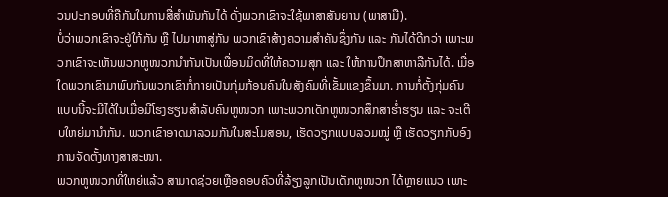ວນປະກອບທີ່ຄືກັນໃນການສື່ສຳພັນກັນໄດ້ ດັ່ງພວກເຂົາຈະໃຊ້ພາສາສັນຍານ (ພາສາມື).
ບໍ່ວ່າພວກເຂົາຈະຢູ່ໃກ້ກັນ ຫຼື ໄປມາຫາສູ່ກັນ ພວກເຂົາສ້າງຄວາມສຳຄັນຊຶ່ງກັນ ແລະ ກັນໄດ້ດີກວ່າ ເພາະພວກເຂົາຈະເຫັນພວກຫູໜວກນຳກັນເປັນເພື່ອນມິດທີ່ໃຫ້ຄວາມສຸກ ແລະ ໃຫ້ການປຶກສາຫາລືກັນໄດ້. ເມື່ອໃດພວກເຂົາມາພົບກັນພວກເຂົາກໍ່ກາຍເປັນກຸ່ມກ້ອນຄົນໃນສັງຄົມທີ່ເຂັ້ມແຂງຂຶ້ນມາ. ການກໍ່ຕັ້ງກຸ່ມຄົນແບບນີ້ຈະມີໄດ້ໃນເມື່ອມີໂຮງຮຽນສຳລັບຄົນຫູໜວກ ເພາະພວກເດັກຫູໜວກສຶກສາຮ່ຳຮຽນ ແລະ ຈະເຕີບໃຫຍ່ມານຳກັນ. ພວກເຂົາອາດມາລວມກັນໃນສະໂມສອນ, ເຮັດວຽກແບບລວມໝູ່ ຫຼື ເຮັດວຽກກັບອົງການຈັດຕັ້ງທາງສາສະໜາ.
ພວກຫູໜວກທີ່ໃຫຍ່ແລ້ວ ສາມາດຊ່ວຍເຫຼືອຄອບຄົວທີ່ລ້ຽງລູກເປັນເດັກຫູໜວກ ໄດ້ຫຼາຍແນວ ເພາະ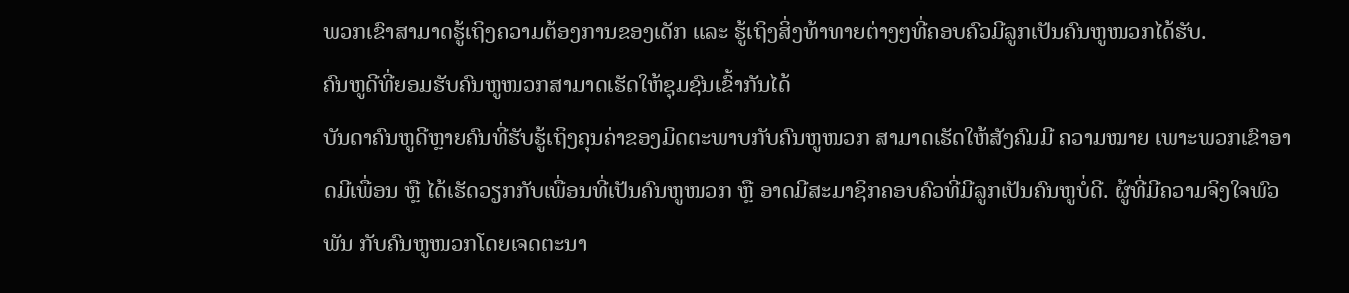ພວກເຂົາສາມາດຮູ້ເຖິງຄວາມຕ້ອງການຂອງເດັກ ແລະ ຮູ້ເຖິງສິ່ງທ້າທາຍຕ່າງໆທີ່ຄອບຄົວມີລູກເປັນຄົນຫູໜວກໄດ້ຮັບ.
ຄົນຫູດີທີ່ຍອມຮັບຄົນຫູໜວກສາມາດເຮັດໃຫ້ຊຸມຊົນເຂົ້າກັນໄດ້
ບັນດາຄົນຫູດີຫຼາຍຄົນທີ່ຮັບຮູ້ເຖິງຄຸນຄ່າຂອງມິດຕະພາບກັບຄົນຫູໜວກ ສາມາດເຮັດໃຫ້ສັງຄົມມີ ຄວາມໝາຍ ເພາະພວກເຂົາອາດມີເພື່ອນ ຫຼື ໄດ້ເຮັດວຽກກັບເພື່ອນທີ່ເປັນຄົນຫູໜວກ ຫຼື ອາດມີສະມາຊິກຄອບຄົວທີ່ມີລູກເປັນຄົນຫູບໍ່ດີ. ຜູ້ທີ່ມີຄວາມຈິງໃຈພົວພັນ ກັບຄົນຫູໜວກໂດຍເຈດຕະນາ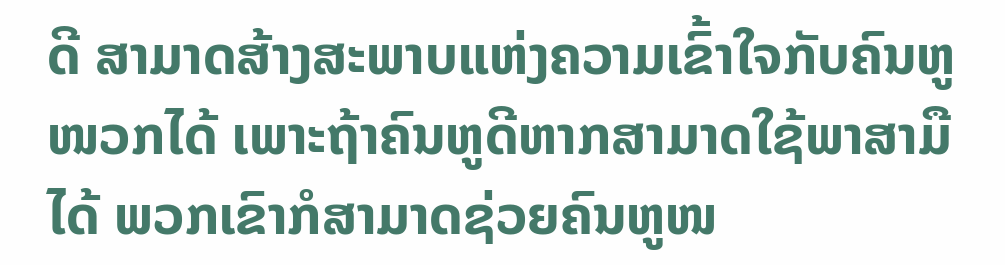ດີ ສາມາດສ້າງສະພາບແຫ່ງຄວາມເຂົ້າໃຈກັບຄົນຫູໜວກໄດ້ ເພາະຖ້າຄົນຫູດີຫາກສາມາດໃຊ້ພາສາມືໄດ້ ພວກເຂົາກໍສາມາດຊ່ວຍຄົນຫູໜ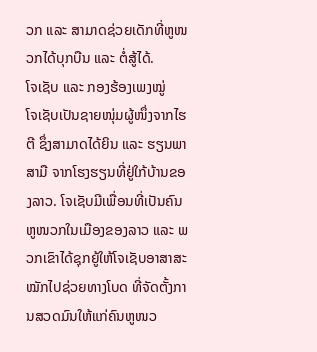ວກ ແລະ ສາມາດຊ່ວຍເດັກທີ່ຫູໜວກໄດ້ບຸກບືນ ແລະ ຕໍ່ສູ້ໄດ້.
ໂຈເຊັບ ແລະ ກອງຮ້ອງເພງໝູ່
ໂຈເຊັບເປັນຊາຍໜຸ່ມຜູ້ໜຶ່ງຈາກໄຮຕີ ຊຶ່ງສາມາດໄດ້ຍິນ ແລະ ຮຽນພາສາມື ຈາກໂຮງຮຽນທີ່ຢູ່ໃກ້ບ້ານຂອງລາວ. ໂຈເຊັບມີເພື່ອນທີ່ເປັນຄົນຫູໜວກໃນເມືອງຂອງລາວ ແລະ ພວກເຂົາໄດ້ຊຸກຍູ້ໃຫ້ໂຈເຊັບອາສາສະໝັກໄປຊ່ວຍທາງໂບດ ທີ່ຈັດຕັ້ງການສວດມົນໃຫ້ແກ່ຄົນຫູໜວ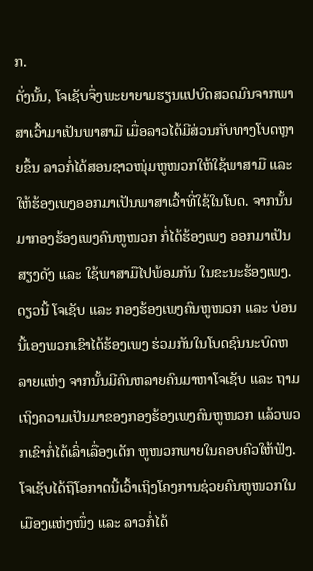ກ.
ດັ່ງນັ້ນ, ໂຈເຊັບຈຶ່ງພະຍາຍາມຮຽນແປບົດສວດມົນຈາກພາສາເວົ້າມາເປັນພາສາມື ເມື່ອລາວໄດ້ມີສ່ວນກັບທາງໂບດຫຼາຍຂຶ້ນ ລາວກໍ່ໄດ້ສອນຊາວໜຸ່ມຫູໜວກໃຫ້ໃຊ້ພາສາມື ແລະ ໃຫ້ຮ້ອງເພງອອກມາເປັນພາສາເວົ້າທີ່ໃຊ້ໃນໂບດ. ຈາກນັ້ນ ມາກອງຮ້ອງເພງຄົນຫູໜວກ ກໍ່ໄດ້ຮ້ອງເພງ ອອກມາເປັນສຽງດັງ ແລະ ໃຊ້ພາສາມືໄປພ້ອມກັນ ໃນຂະນະຮ້ອງເພງ.
ດຽວນີ້ ໂຈເຊັບ ແລະ ກອງຮ້ອງເພງຄົນຫູໜວກ ແລະ ບ່ອນນີ້ເອງພວກເຂົາໄດ້ຮ້ອງເພງ ຮ່ວມກັນໃນໂບດຊົນນະບົດຫລາຍແຫ່ງ ຈາກນັ້ນມີຄົນຫລາຍຄົນມາຫາໂຈເຊັບ ແລະ ຖາມເຖິງຄວາມເປັນມາຂອງກອງຮ້ອງເພງຄົນຫູໜວກ ແລ້ວພວກເຂົາກໍ່ໄດ້ເລົ່າເລື່ອງເດັກ ຫູໜວກພາຍໃນຄອບຄົວໃຫ້ຟັງ.
ໂຈເຊັບໄດ້ຖືໂອກາດນີ້ເວົ້າເຖິງໂຄງການຊ່ວຍຄົນຫູໜວກໃນເມືອງແຫ່ງໜຶ່ງ ແລະ ລາວກໍ່ໄດ້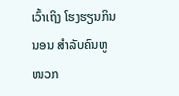ເວົ້າເຖິງ ໂຮງຮຽນກິນນອນ ສຳລັບຄົນຫູໜວກ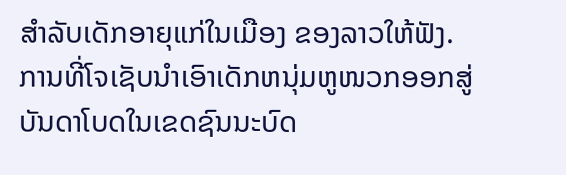ສຳລັບເດັກອາຍຸແກ່ໃນເມືອງ ຂອງລາວໃຫ້ຟັງ.
ການທີ່ໂຈເຊັບນຳເອົາເດັກຫນຸ່ມຫູໜວກອອກສູ່ບັນດາໂບດໃນເຂດຊົນນະບົດ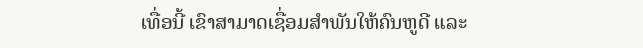ເທື່ອນີ້ ເຂົາສາມາດເຊື່ອມສຳພັນໃຫ້ຄົນຫູດີ ແລະ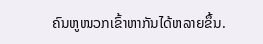ຄົນຫູໜວກເຂົ້າຫາກັນໄດ້ຫລາຍຂຶ້ນ.